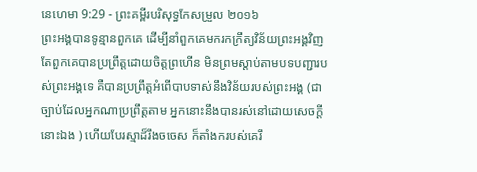នេហេមា 9:29 - ព្រះគម្ពីរបរិសុទ្ធកែសម្រួល ២០១៦
ព្រះអង្គបានទូន្មានពួកគេ ដើម្បីនាំពួកគេមករកក្រឹត្យវិន័យព្រះអង្គវិញ តែពួកគេបានប្រព្រឹត្តដោយចិត្តព្រហើន មិនព្រមស្តាប់តាមបទបញ្ជារបស់ព្រះអង្គទេ គឺបានប្រព្រឹត្តអំពើបាបទាស់នឹងវិន័យរបស់ព្រះអង្គ (ជាច្បាប់ដែលអ្នកណាប្រព្រឹត្តតាម អ្នកនោះនឹងបានរស់នៅដោយសេចក្ដីនោះឯង ) ហើយបែរស្មាដ៏រឹងចចេស ក៏តាំងករបស់គេរឹ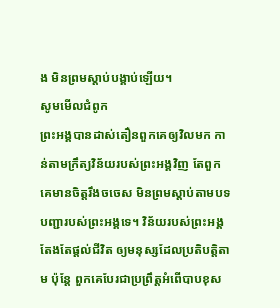ង មិនព្រមស្តាប់បង្គាប់ឡើយ។
សូមមើលជំពូក
ព្រះអង្គបានដាស់តឿនពួកគេឲ្យវិលមក កាន់តាមក្រឹត្យវិន័យរបស់ព្រះអង្គវិញ តែពួកគេមានចិត្តរឹងចចេស មិនព្រមស្ដាប់តាមបទបញ្ជារបស់ព្រះអង្គទេ។ វិន័យរបស់ព្រះអង្គតែងតែផ្ដល់ជីវិត ឲ្យមនុស្សដែលប្រតិបត្តិតាម ប៉ុន្តែ ពួកគេបែរជាប្រព្រឹត្តអំពើបាបខុស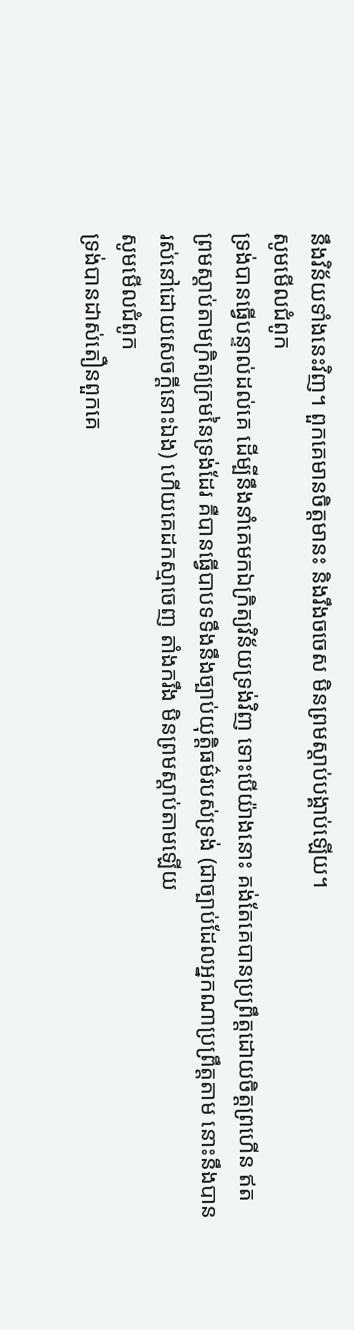នឹងវិន័យទាំងនេះវិញ។ ពួកគេមានចិត្តមានះ និងរឹងចចេស មិនព្រមស្ដាប់បង្គាប់ឡើយ។
សូមមើលជំពូក
ទ្រង់បានធ្វើបន្ទាល់ដល់គេ ដើម្បីនឹងនាំគេមកឯក្រិត្យវិន័យទ្រង់វិញ ទោះបើយ៉ាងនោះ គង់តែគេបានប្រព្រឹត្តដោយចិត្តព្រហើន ឥតព្រមស្តាប់តាមក្រិត្យក្រមនៃទ្រង់ដែរ គឺបានធ្វើបាបទទឹងនឹងច្បាប់យុត្តិធម៌របស់ទ្រង់ (ជាច្បាប់ដែលអ្នកណាប្រព្រឹត្តតាម នោះនឹងបានរស់នៅដោយសេចក្ដីនោះឯង) ហើយគេដកស្មាចេញ តាំងករឹង មិនព្រមស្តាប់តាមឡើយ
សូមមើលជំពូក
ទ្រង់បានដាស់តឿនពួកគេ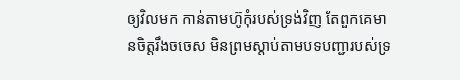ឲ្យវិលមក កាន់តាមហ៊ូកុំរបស់ទ្រង់វិញ តែពួកគេមានចិត្តរឹងចចេស មិនព្រមស្ដាប់តាមបទបញ្ជារបស់ទ្រ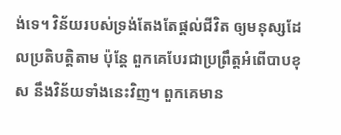ង់ទេ។ វិន័យរបស់ទ្រង់តែងតែផ្ដល់ជីវិត ឲ្យមនុស្សដែលប្រតិបត្តិតាម ប៉ុន្តែ ពួកគេបែរជាប្រព្រឹត្តអំពើបាបខុស នឹងវិន័យទាំងនេះវិញ។ ពួកគេមាន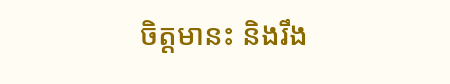ចិត្តមានះ និងរឹង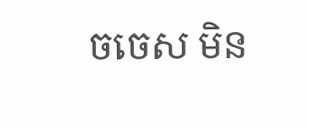ចចេស មិន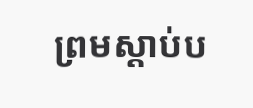ព្រមស្ដាប់ប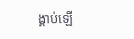ង្គាប់ឡើ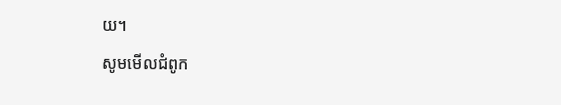យ។
សូមមើលជំពូក